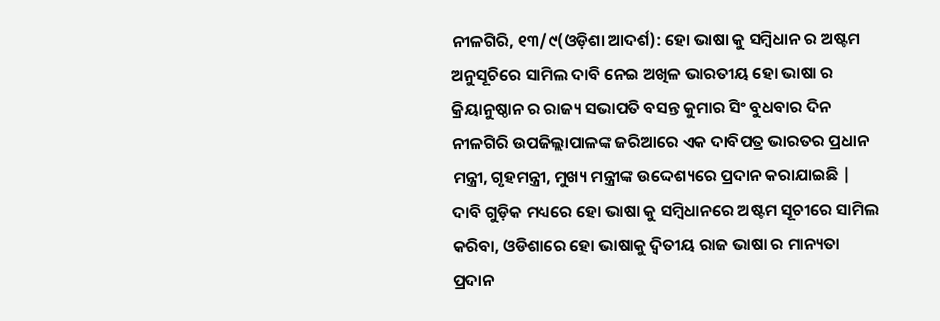ନୀଳଗିରି, ୧୩/୯(ଓଡ଼ିଶା ଆଦର୍ଶ): ହୋ ଭାଷା କୁ ସମ୍ବିଧାନ ର ଅଷ୍ଟମ ଅନୁସୂଚିରେ ସାମିଲ ଦାବି ନେଇ ଅଖିଳ ଭାରତୀୟ ହୋ ଭାଷା ର କ୍ରିୟାନୁଷ୍ଠାନ ର ରାଜ୍ୟ ସଭାପତି ବସନ୍ତ କୁମାର ସିଂ ବୁଧବାର ଦିନ ନୀଳଗିରି ଉପଜିଲ୍ଲାପାଳଙ୍କ ଜରିଆରେ ଏକ ଦାବିପତ୍ର ଭାରତର ପ୍ରଧାନ ମନ୍ତ୍ରୀ, ଗୃହମନ୍ତ୍ରୀ, ମୁଖ୍ୟ ମନ୍ତ୍ରୀଙ୍କ ଉଦ୍ଦେଶ୍ୟରେ ପ୍ରଦାନ କରାଯାଇଛି | ଦାବି ଗୁଡ଼ିକ ମଧ୍ୟରେ ହୋ ଭାଷା କୁ ସମ୍ବିଧାନରେ ଅଷ୍ଟମ ସୂଚୀରେ ସାମିଲ କରିବା, ଓଡିଶାରେ ହୋ ଭାଷାକୁ ଦ୍ୱିତୀୟ ରାଜ ଭାଷା ର ମାନ୍ୟତା ପ୍ରଦାନ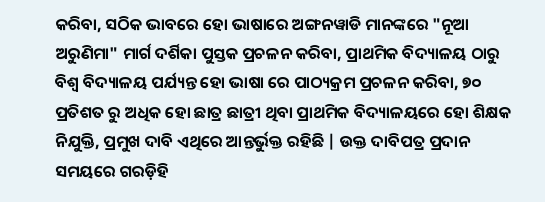କରିବା, ସଠିକ ଭାବରେ ହୋ ଭାଷାରେ ଅଙ୍ଗନୱାଡି ମାନଙ୍କରେ "ନୂଆ ଅରୁଣିମା" ମାର୍ଗ ଦର୍ଶିକା ପୁସ୍ତକ ପ୍ରଚଳନ କରିବା, ପ୍ରାଥମିକ ବିଦ୍ୟାଳୟ ଠାରୁ ବିଶ୍ୱ ବିଦ୍ୟାଳୟ ପର୍ଯ୍ୟନ୍ତ ହୋ ଭାଷା ରେ ପାଠ୍ୟକ୍ରମ ପ୍ରଚଳନ କରିବା, ୭୦ ପ୍ରତିଶତ ରୁ ଅଧିକ ହୋ ଛାତ୍ର ଛାତ୍ରୀ ଥିବା ପ୍ରାଥମିକ ବିଦ୍ୟାଳୟରେ ହୋ ଶିକ୍ଷକ ନିଯୁକ୍ତି, ପ୍ରମୁଖ ଦାବି ଏଥିରେ ଆନ୍ତର୍ଭୁକ୍ତ ରହିଛି | ଉକ୍ତ ଦାବିପତ୍ର ପ୍ରଦାନ ସମୟରେ ଗରଡ଼ିହି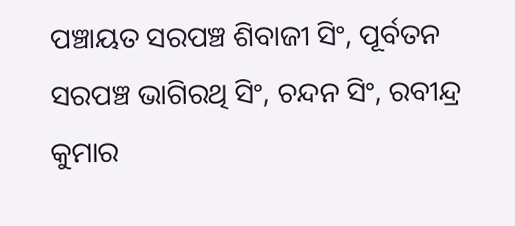ପଞ୍ଚାୟତ ସରପଞ୍ଚ ଶିବାଜୀ ସିଂ, ପୂର୍ବତନ ସରପଞ୍ଚ ଭାଗିରଥି ସିଂ, ଚନ୍ଦନ ସିଂ, ରବୀନ୍ଦ୍ର କୁମାର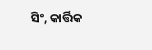ସିଂ, କାର୍ତ୍ତିକ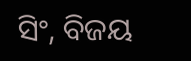ସିଂ, ବିଜୟ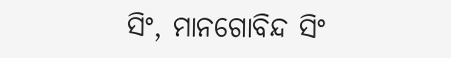ସିଂ, ମାନଗୋବିନ୍ଦ ସିଂ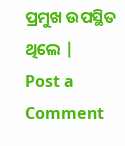ପ୍ରମୁଖ ଉପସ୍ଥିତ ଥିଲେ |
Post a Comment